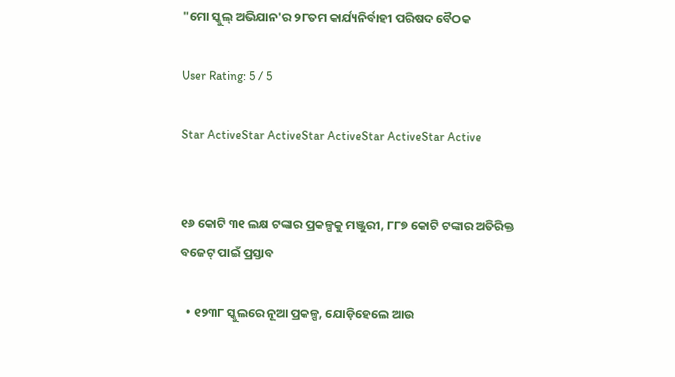"ମୋ ସ୍କୁଲ୍ ଅଭିଯାନ'ର ୨୮ତମ କାର୍ଯ୍ୟନିର୍ବାହୀ ପରିଷଦ ବୈଠକ

User Rating: 5 / 5

Star ActiveStar ActiveStar ActiveStar ActiveStar Active


୧୬ କୋଟି ୩୧ ଲକ୍ଷ ଟଙ୍କାର ପ୍ରକଳ୍ପକୁ ମଞ୍ଜୁରୀ, ୮୮୭ କୋଟି ଟଙ୍କାର ଅତିରିକ୍ତ ବଜେଟ୍ ପାଇଁ ପ୍ରସ୍ତାବ

  • ୧୨୩୮ ସ୍କୁଲରେ ନୂଆ ପ୍ରକଳ୍ପ, ଯୋଡ଼ିହେଲେ ଆଉ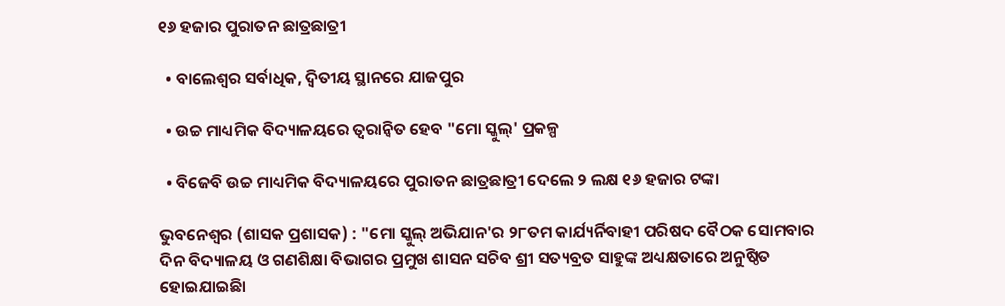୧୬ ହଜାର ପୁରାତନ ଛାତ୍ରଛାତ୍ରୀ

  • ବାଲେଶ୍ୱର ସର୍ବାଧିକ, ଦ୍ୱିତୀୟ ସ୍ଥାନରେ ଯାଜପୁର

  • ଉଚ୍ଚ ମାଧ୍ୟମିକ ବିଦ୍ୟାଳୟରେ ତ୍ୱରାନ୍ୱିତ ହେବ "ମୋ ସ୍କୁଲ୍' ପ୍ରକଳ୍ପ

  • ବିଜେବି ଉଚ୍ଚ ମାଧ୍ୟମିକ ବିଦ୍ୟାଳୟରେ ପୁରାତନ ଛାତ୍ରଛାତ୍ରୀ ଦେଲେ ୨ ଲକ୍ଷ ୧୬ ହଜାର ଟଙ୍କା

ଭୁବନେଶ୍ୱର (ଶାସକ ପ୍ରଶାସକ) : "ମୋ ସ୍କୁଲ୍ ଅଭିଯାନ'ର ୨୮ତମ କାର୍ଯ୍ୟର୍ନିବାହୀ ପରିଷଦ ବୈଠକ ସୋମବାର ଦିନ ବିଦ୍ୟାଳୟ ଓ ଗଣଶିକ୍ଷା ବିଭାଗର ପ୍ରମୁଖ ଶାସନ ସଚିବ ଶ୍ରୀ ସତ୍ୟବ୍ରତ ସାହୁଙ୍କ ଅଧ୍ୟକ୍ଷତାରେ ଅନୁଷ୍ଠିତ ହୋଇଯାଇଛିା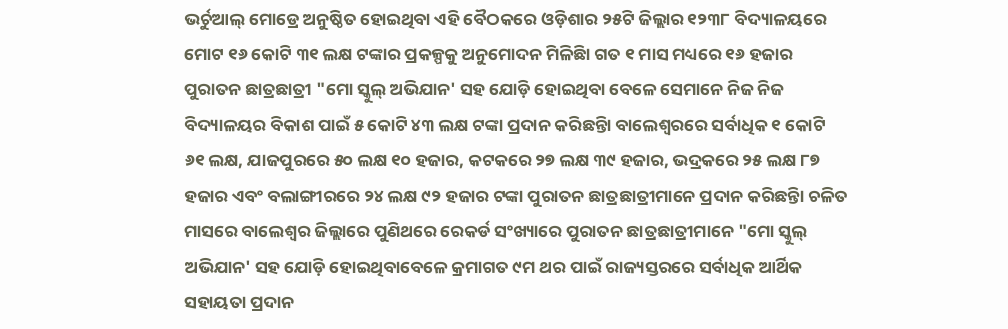ଭର୍ଚୁଆଲ୍ ମୋଡ୍ରେ ଅନୁଷ୍ଠିତ ହୋଇଥିବା ଏହି ବୈଠକରେ ଓଡ଼ିଶାର ୨୫ଟି ଜିଲ୍ଲାର ୧୨୩୮ ବିଦ୍ୟାଳୟରେ ମୋଟ ୧୬ କୋଟି ୩୧ ଲକ୍ଷ ଟଙ୍କାର ପ୍ରକଳ୍ପକୁ ଅନୁମୋଦନ ମିଳିଛିା ଗତ ୧ ମାସ ମଧ୍ୟରେ ୧୬ ହଜାର ପୁରାତନ ଛାତ୍ରଛାତ୍ରୀ "ମୋ ସ୍କୁଲ୍ ଅଭିଯାନ' ସହ ଯୋଡ଼ି ହୋଇଥିବା ବେଳେ ସେମାନେ ନିଜ ନିଜ ବିଦ୍ୟାଳୟର ବିକାଶ ପାଇଁ ୫ କୋଟି ୪୩ ଲକ୍ଷ ଟଙ୍କା ପ୍ରଦାନ କରିଛନ୍ତିା ବାଲେଶ୍ୱରରେ ସର୍ବାଧିକ ୧ କୋଟି ୬୧ ଲକ୍ଷ, ଯାଜପୁରରେ ୫୦ ଲକ୍ଷ ୧୦ ହଜାର, କଟକରେ ୨୭ ଲକ୍ଷ ୩୯ ହଜାର, ଭଦ୍ରକରେ ୨୫ ଲକ୍ଷ ୮୭ ହଜାର ଏବଂ ବଲାଙ୍ଗୀରରେ ୨୪ ଲକ୍ଷ ୯୨ ହଜାର ଟଙ୍କା ପୁରାତନ ଛାତ୍ରଛାତ୍ରୀମାନେ ପ୍ରଦାନ କରିଛନ୍ତିା ଚଳିତ ମାସରେ ବାଲେଶ୍ୱର ଜିଲ୍ଲାରେ ପୁଣିଥରେ ରେକର୍ଡ ସଂଖ୍ୟାରେ ପୁରାତନ ଛାତ୍ରଛାତ୍ରୀମାନେ "ମୋ ସ୍କୁଲ୍ ଅଭିଯାନ' ସହ ଯୋଡ଼ି ହୋଇଥିବାବେଳେ କ୍ରମାଗତ ୯ମ ଥର ପାଇଁ ରାଜ୍ୟସ୍ତରରେ ସର୍ବାଧିକ ଆର୍ଥିକ ସହାୟତା ପ୍ରଦାନ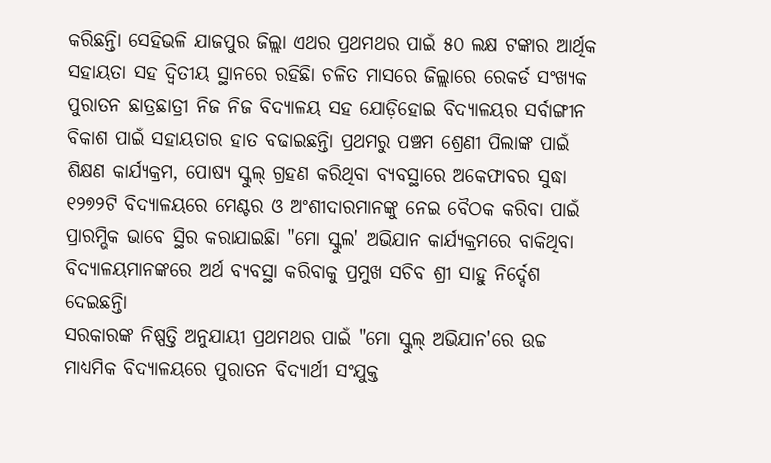କରିଛନ୍ତିା ସେହିଭଳି ଯାଜପୁର ଜିଲ୍ଲା ଏଥର ପ୍ରଥମଥର ପାଇଁ ୫୦ ଲକ୍ଷ ଟଙ୍କାର ଆର୍ଥିକ ସହାୟତା ସହ ଦ୍ୱିତୀୟ ସ୍ଥାନରେ ରହିଛିା ଚଳିତ ମାସରେ ଜିଲ୍ଲାରେ ରେକର୍ଡ ସଂଖ୍ୟକ ପୁରାତନ ଛାତ୍ରଛାତ୍ରୀ ନିଜ ନିଜ ବିଦ୍ୟାଳୟ ସହ ଯୋଡ଼ିହୋଇ ବିଦ୍ୟାଳୟର ସର୍ବାଙ୍ଗୀନ ବିକାଶ ପାଇଁ ସହାୟତାର ହାତ ବଢାଇଛନ୍ତିା ପ୍ରଥମରୁ ପଞ୍ଚମ ଶ୍ରେଣୀ ପିଲାଙ୍କ ପାଇଁ ଶିକ୍ଷଣ କାର୍ଯ୍ୟକ୍ରମ, ପୋଷ୍ୟ ସ୍କୁଲ୍ ଗ୍ରହଣ କରିଥିବା ବ୍ୟବସ୍ଥାରେ ଅକେଫାବର ସୁଦ୍ଧା ୧୨୭୨ଟି ବିଦ୍ୟାଳୟରେ ମେଣ୍ଟର ଓ ଅଂଶୀଦାରମାନଙ୍କୁ ନେଇ ବୈଠକ କରିବା ପାଇଁ ପ୍ରାରମ୍ଭିକ ଭାବେ ସ୍ଥିର କରାଯାଇଛିା "ମୋ ସ୍କୁଲ' ଅଭିଯାନ କାର୍ଯ୍ୟକ୍ରମରେ ବାକିଥିବା ବିଦ୍ୟାଳୟମାନଙ୍କରେ ଅର୍ଥ ବ୍ୟବସ୍ଥା କରିବାକୁ ପ୍ରମୁଖ ସଚିବ ଶ୍ରୀ ସାହୁ ନିର୍ଦ୍ଦେଶ ଦେଇଛନ୍ତିା
ସରକାରଙ୍କ ନିଷ୍ପତ୍ତି ଅନୁଯାୟୀ ପ୍ରଥମଥର ପାଇଁ "ମୋ ସ୍କୁଲ୍ ଅଭିଯାନ'ରେ ଉଚ୍ଚ ମାଧ୍ୟମିକ ବିଦ୍ୟାଳୟରେ ପୁରାତନ ବିଦ୍ୟାର୍ଥୀ ସଂଯୁକ୍ତ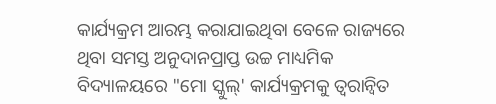କାର୍ଯ୍ୟକ୍ରମ ଆରମ୍ଭ କରାଯାଇଥିବା ବେଳେ ରାଜ୍ୟରେ ଥିବା ସମସ୍ତ ଅନୁଦାନପ୍ରାପ୍ତ ଉଚ୍ଚ ମାଧ୍ୟମିକ ବିଦ୍ୟାଳୟରେ "ମୋ ସ୍କୁଲ୍' କାର୍ଯ୍ୟକ୍ରମକୁ ତ୍ୱରାନ୍ୱିତ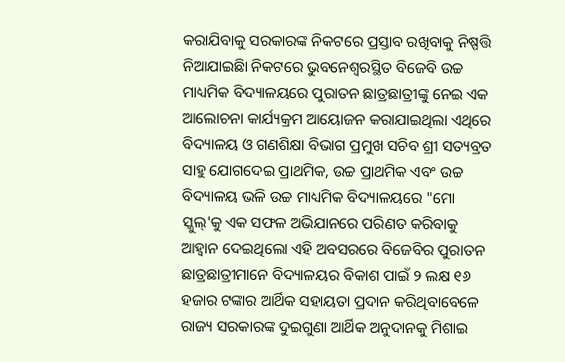କରାଯିବାକୁ ସରକାରଙ୍କ ନିକଟରେ ପ୍ରସ୍ତାବ ରଖିବାକୁ ନିଷ୍ପତ୍ତି ନିଆଯାଇଛିା ନିକଟରେ ଭୁବନେଶ୍ୱରସ୍ଥିତ ବିଜେବି ଉଚ୍ଚ ମାଧ୍ୟମିକ ବିଦ୍ୟାଳୟରେ ପୁରାତନ ଛାତ୍ରଛାତ୍ରୀଙ୍କୁ ନେଇ ଏକ ଆଲୋଚନା କାର୍ଯ୍ୟକ୍ରମ ଆୟୋଜନ କରାଯାଇଥିଲା ଏଥିରେ ବିଦ୍ୟାଳୟ ଓ ଗଣଶିକ୍ଷା ବିଭାଗ ପ୍ରମୁଖ ସଚିବ ଶ୍ରୀ ସତ୍ୟବ୍ରତ ସାହୁ ଯୋଗଦେଇ ପ୍ରାଥମିକ, ଉଚ୍ଚ ପ୍ରାଥମିକ ଏବଂ ଉଚ୍ଚ ବିଦ୍ୟାଳୟ ଭଳି ଉଚ୍ଚ ମାଧ୍ୟମିକ ବିଦ୍ୟାଳୟରେ "ମୋ ସ୍କୁଲ୍'କୁ ଏକ ସଫଳ ଅଭିଯାନରେ ପରିଣତ କରିବାକୁ ଆହ୍ୱାନ ଦେଇଥିଲୋ ଏହି ଅବସରରେ ବିଜେବିର ପୁରାତନ ଛାତ୍ରଛାତ୍ରୀମାନେ ବିଦ୍ୟାଳୟର ବିକାଶ ପାଇଁ ୨ ଲକ୍ଷ ୧୬ ହଜାର ଟଙ୍କାର ଆର୍ଥିକ ସହାୟତା ପ୍ରଦାନ କରିଥିବାବେଳେ ରାଜ୍ୟ ସରକାରଙ୍କ ଦୁଇଗୁଣା ଆର୍ଥିକ ଅନୁଦାନକୁ ମିଶାଇ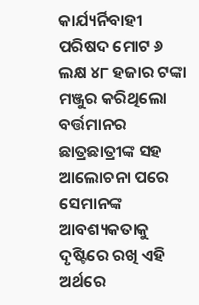କାର୍ଯ୍ୟର୍ନିବାହୀ ପରିଷଦ ମୋଟ ୬ ଲକ୍ଷ ୪୮ ହଜାର ଟଙ୍କା ମଞ୍ଜୁର କରିଥିଲୋ ବର୍ତ୍ତମାନର ଛାତ୍ରଛାତ୍ରୀଙ୍କ ସହ ଆଲୋଚନା ପରେ ସେମାନଙ୍କ ଆବଶ୍ୟକତାକୁ ଦୃଷ୍ଟିରେ ରଖି ଏହି ଅର୍ଥରେ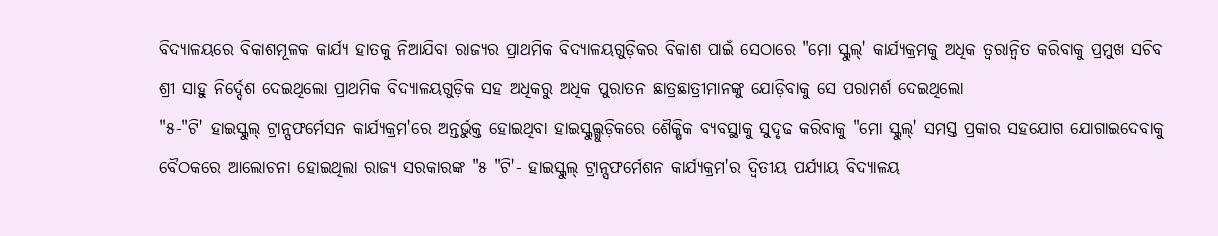ବିଦ୍ୟାଳୟରେ ବିକାଶମୂଳକ କାର୍ଯ୍ୟ ହାତକୁ ନିଆଯିବା ରାଜ୍ୟର ପ୍ରାଥମିକ ବିଦ୍ୟାଳୟଗୁଡ଼ିକର ବିକାଶ ପାଇଁ ସେଠାରେ "ମୋ ସ୍କୁଲ୍' କାର୍ଯ୍ୟକ୍ରମକୁ ଅଧିକ ତ୍ୱରାନ୍ୱିତ କରିବାକୁ ପ୍ରମୁଖ ସଚିବ ଶ୍ରୀ ସାହୁ ନିର୍ଦ୍ଦେଶ ଦେଇଥିଲୋ ପ୍ରାଥମିକ ବିଦ୍ୟାଳୟଗୁଡ଼ିକ ସହ ଅଧିକରୁ ଅଧିକ ପୁରାତନ ଛାତ୍ରଛାତ୍ରୀମାନଙ୍କୁ ଯୋଡ଼ିବାକୁ ସେ ପରାମର୍ଶ ଦେଇଥିଲୋ
"୫-"ଟି' ହାଇସ୍କୁଲ୍ ଟ୍ରାନ୍ସଫର୍ମେସନ କାର୍ଯ୍ୟକ୍ରମ'ରେ ଅନ୍ତର୍ଭୁକ୍ତ ହୋଇଥିବା ହାଇସ୍କୁଲ୍ଗୁଡ଼ିକରେ ଶୈକ୍ଷିକ ବ୍ୟବସ୍ଥାକୁ ସୁଦୃଢ କରିବାକୁ "ମୋ ସ୍କୁଲ୍' ସମସ୍ତ ପ୍ରକାର ସହଯୋଗ ଯୋଗାଇଦେବାକୁ ବୈଠକରେ ଆଲୋଚନା ହୋଇଥିଲା ରାଜ୍ୟ ସରକାରଙ୍କ "୫ "ଟି'- ହାଇସ୍କୁଲ୍ ଟ୍ରାନ୍ସଫର୍ମେଶନ କାର୍ଯ୍ୟକ୍ରମ'ର ଦ୍ୱିତୀୟ ପର୍ଯ୍ୟାୟ ବିଦ୍ୟାଳୟ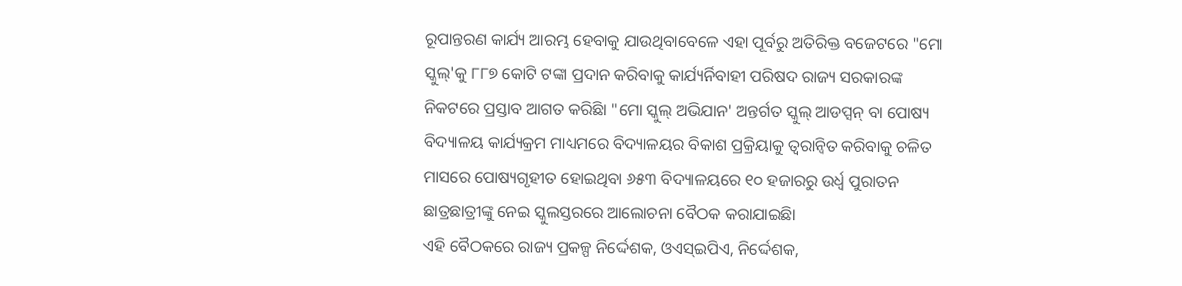ରୂପାନ୍ତରଣ କାର୍ଯ୍ୟ ଆରମ୍ଭ ହେବାକୁ ଯାଉଥିବାବେଳେ ଏହା ପୂର୍ବରୁ ଅତିରିକ୍ତ ବଜେଟରେ "ମୋ ସ୍କୁଲ୍'କୁ ୮୮୭ କୋଟି ଟଙ୍କା ପ୍ରଦାନ କରିବାକୁ କାର୍ଯ୍ୟର୍ନିବାହୀ ପରିଷଦ ରାଜ୍ୟ ସରକାରଙ୍କ ନିକଟରେ ପ୍ରସ୍ତାବ ଆଗତ କରିଛିା "ମୋ ସ୍କୁଲ୍ ଅଭିଯାନ' ଅନ୍ତର୍ଗତ ସ୍କୁଲ୍ ଆଡପ୍ସନ୍ ବା ପୋଷ୍ୟ ବିଦ୍ୟାଳୟ କାର୍ଯ୍ୟକ୍ରମ ମାଧ୍ୟମରେ ବିଦ୍ୟାଳୟର ବିକାଶ ପ୍ରକ୍ରିୟାକୁ ତ୍ୱରାନ୍ୱିତ କରିବାକୁ ଚଳିତ ମାସରେ ପୋଷ୍ୟଗୃହୀତ ହୋଇଥିବା ୬୫୩ ବିଦ୍ୟାଳୟରେ ୧୦ ହଜାରରୁ ଉର୍ଧ୍ଵ ପୁରାତନ ଛାତ୍ରଛାତ୍ରୀଙ୍କୁ ନେଇ ସ୍କୁଲସ୍ତରରେ ଆଲୋଚନା ବୈଠକ କରାଯାଇଛିା
ଏହି ବୈଠକରେ ରାଜ୍ୟ ପ୍ରକଳ୍ପ ନିର୍ଦ୍ଦେଶକ, ଓଏସ୍ଇପିଏ, ନିର୍ଦ୍ଦେଶକ,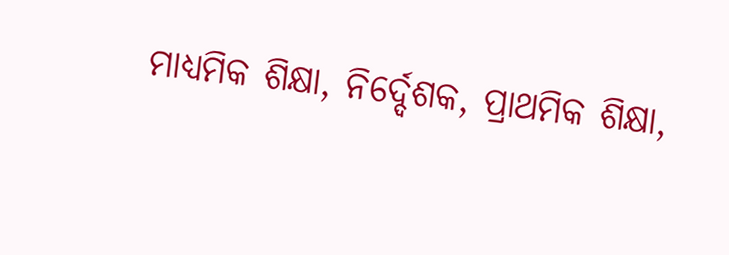ମାଧ୍ୟମିକ ଶିକ୍ଷା, ନିର୍ଦ୍ଦେଶକ, ପ୍ରାଥମିକ ଶିକ୍ଷା,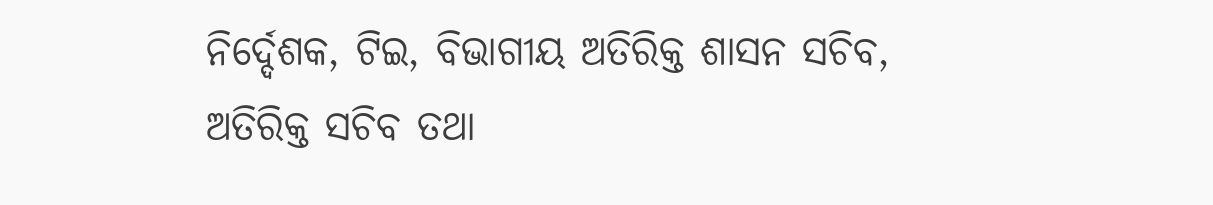ନିର୍ଦ୍ଦେଶକ, ଟିଇ, ବିଭାଗୀୟ ଅତିରିକ୍ତ ଶାସନ ସଚିବ, ଅତିରିକ୍ତ ସଚିବ ତଥା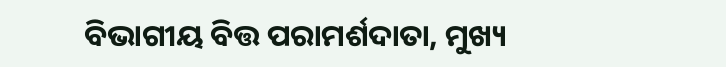ବିଭାଗୀୟ ବିତ୍ତ ପରାମର୍ଶଦାତା, ମୁଖ୍ୟ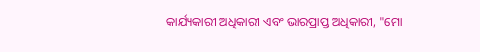କାର୍ଯ୍ୟକାରୀ ଅଧିକାରୀ ଏବଂ ଭାରପ୍ରାପ୍ତ ଅଧିକାରୀ, "ମୋ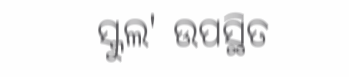ସ୍କୁଲ' ଉପସ୍ଥିତ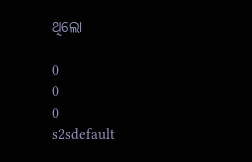ଥିଲୋ

0
0
0
s2sdefault